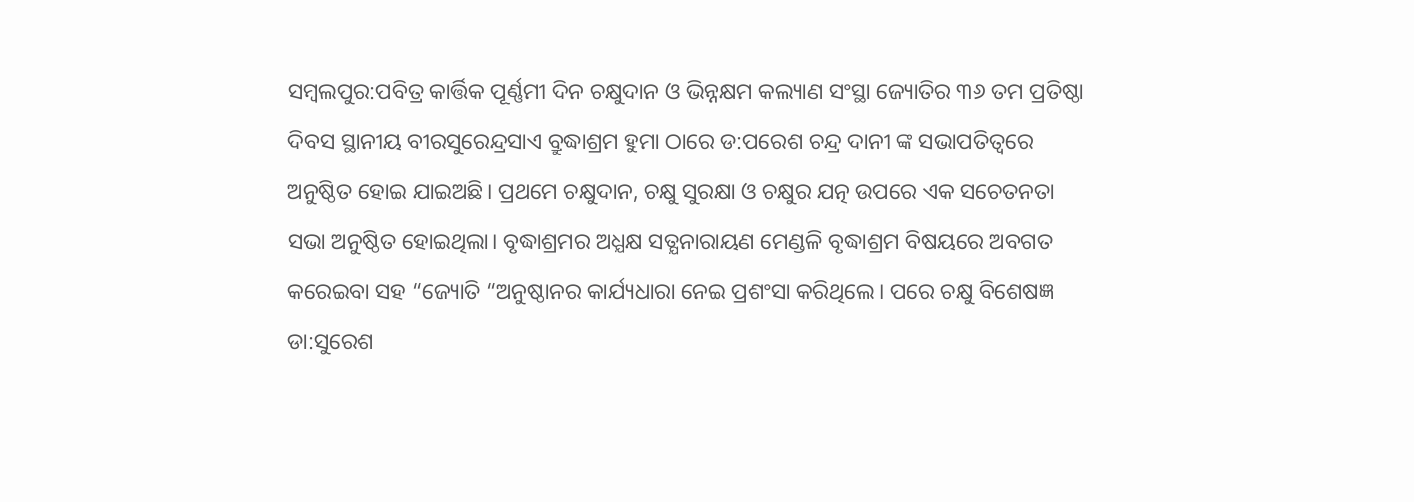ସମ୍ବଲପୁର:ପବିତ୍ର କାର୍ତ୍ତିକ ପୂର୍ଣ୍ଣମୀ ଦିନ ଚକ୍ଷୁଦାନ ଓ ଭିନ୍ନକ୍ଷମ କଲ୍ୟାଣ ସଂସ୍ଥା ଜ୍ୟୋତିର ୩୬ ତମ ପ୍ରତିଷ୍ଠା ଦିବସ ସ୍ଥାନୀୟ ବୀରସୁରେନ୍ଦ୍ରସାଏ ବ୍ରୁଦ୍ଧାଶ୍ରମ ହୁମା ଠାରେ ଡ:ପରେଶ ଚନ୍ଦ୍ର ଦାନୀ ଙ୍କ ସଭାପତିତ୍ୱରେ ଅନୁଷ୍ଠିତ ହୋଇ ଯାଇଅଛି। ପ୍ରଥମେ ଚକ୍ଷୁଦାନ, ଚକ୍ଷୁ ସୁରକ୍ଷା ଓ ଚକ୍ଷୁର ଯତ୍ନ ଉପରେ ଏକ ସଚେତନତା ସଭା ଅନୁଷ୍ଠିତ ହୋଇଥିଲା। ବୃଦ୍ଧାଶ୍ରମର ଅଧ୍ଯକ୍ଷ ସତ୍ଯନାରାୟଣ ମେଣ୍ଡଳି ବୃଦ୍ଧାଶ୍ରମ ବିଷୟରେ ଅବଗତ କରେଇବା ସହ “ଜ୍ୟୋତି “ଅନୁଷ୍ଠାନର କାର୍ଯ୍ୟଧାରା ନେଇ ପ୍ରଶଂସା କରିଥିଲେ। ପରେ ଚକ୍ଷୁ ବିଶେଷଜ୍ଞ ଡା:ସୁରେଶ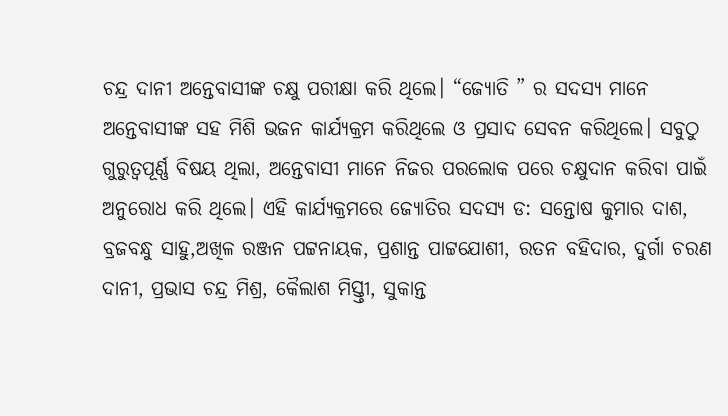ଚନ୍ଦ୍ର ଦାନୀ ଅନ୍ତେବାସୀଙ୍କ ଚକ୍ଷୁ ପରୀକ୍ଷା କରି ଥିଲେ। “ଜ୍ୟୋତି ” ର ସଦସ୍ଯ ମାନେ ଅନ୍ତେବାସୀଙ୍କ ସହ ମିଶି ଭଜନ କାର୍ଯ୍ୟକ୍ରମ କରିଥିଲେ ଓ ପ୍ରସାଦ ସେବନ କରିଥିଲେ। ସବୁଠୁ ଗୁରୁତ୍ବପୂର୍ଣ୍ଣ ବିଷୟ ଥିଲା, ଅନ୍ତେବାସୀ ମାନେ ନିଜର ପରଲୋକ ପରେ ଚକ୍ଷୁଦାନ କରିବା ପାଇଁ ଅନୁରୋଧ କରି ଥିଲେ। ଏହି କାର୍ଯ୍ୟକ୍ରମରେ ଜ୍ୟୋତିର ସଦସ୍ଯ ଡ: ସନ୍ତୋଷ କୁମାର ଦାଶ, ବ୍ରଜବନ୍ଧୁ ସାହୁ,ଅଖିଳ ରଞ୍ଜନ ପଟ୍ଟନାୟକ, ପ୍ରଶାନ୍ତ ପାଟ୍ଟଯୋଶୀ, ରତନ ବହିଦାର, ଦୁର୍ଗା ଚରଣ ଦାନୀ, ପ୍ରଭାସ ଚନ୍ଦ୍ର ମିଶ୍ର, କୈଲାଶ ମିସ୍ତ୍ତୀ, ସୁକାନ୍ତ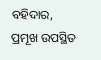ବହିଦାର, ପ୍ରମୂଖ ଉପସ୍ଥିତ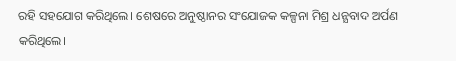ରହି ସହଯୋଗ କରିଥିଲେ। ଶେଷରେ ଅନୁଷ୍ଠାନର ସଂଯୋଜକ କଳ୍ପନା ମିଶ୍ର ଧନ୍ଯବାଦ ଅର୍ପଣ କରିଥିଲେ।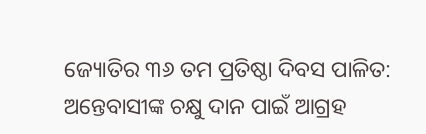ଜ୍ୟୋତିର ୩୬ ତମ ପ୍ରତିଷ୍ଠା ଦିବସ ପାଳିତ: ଅନ୍ତେବାସୀଙ୍କ ଚକ୍ଷୁ ଦାନ ପାଇଁ ଆଗ୍ରହ